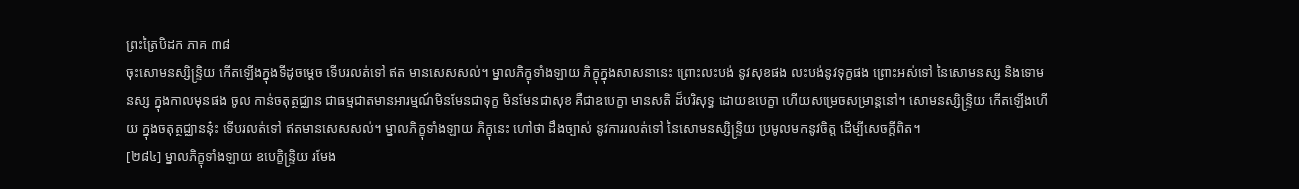ព្រះត្រៃបិដក ភាគ ៣៨
ចុះសោមនស្សិន្ទ្រិយ កើតឡើងក្នុងទីដូចម្តេច ទើបរលត់ទៅ ឥត មានសេសសល់។ ម្នាលភិក្ខុទាំងឡាយ ភិក្ខុក្នុងសាសនានេះ ព្រោះលះបង់ នូវសុខផង លះបង់នូវទុក្ខផង ព្រោះអស់ទៅ នៃសោមនស្ស និងទោមនស្ស ក្នុងកាលមុនផង ចូល កាន់ចតុត្ថជ្ឈាន ជាធម្មជាតមានអារម្មណ៍មិនមែនជាទុក្ខ មិនមែនជាសុខ គឺជាឧបេក្ខា មានសតិ ដ៏បរិសុទ្ធ ដោយឧបេក្ខា ហើយសម្រេចសម្រាន្តនៅ។ សោមនស្សិន្ទ្រិយ កើតឡើងហើយ ក្នុងចតុត្ថជ្ឈាននុ៎ះ ទើបរលត់ទៅ ឥតមានសេសសល់។ ម្នាលភិក្ខុទាំងឡាយ ភិក្ខុនេះ ហៅថា ដឹងច្បាស់ នូវការរលត់ទៅ នៃសោមនស្សិន្ទ្រិយ ប្រមូលមកនូវចិត្ត ដើម្បីសេចក្តីពិត។
[២៨៤] ម្នាលភិក្ខុទាំងឡាយ ឧបេក្ខិន្ទ្រិយ រមែង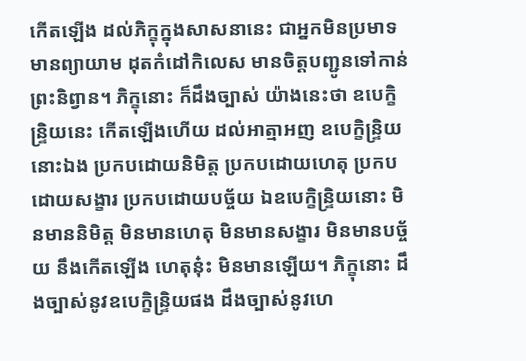កើតឡើង ដល់ភិក្ខុក្នុងសាសនានេះ ជាអ្នកមិនប្រមាទ មានព្យាយាម ដុតកំដៅកិលេស មានចិត្តបញ្ជូនទៅកាន់ព្រះនិព្វាន។ ភិក្ខុនោះ ក៏ដឹងច្បាស់ យ៉ាងនេះថា ឧបេក្ខិន្ទ្រិយនេះ កើតឡើងហើយ ដល់អាត្មាអញ ឧបេក្ខិន្ទ្រិយនោះឯង ប្រកបដោយនិមិត្ត ប្រកបដោយហេតុ ប្រកបដោយសង្ខារ ប្រកបដោយបច្ច័យ ឯឧបេក្ខិន្ទ្រិយនោះ មិនមាននិមិត្ត មិនមានហេតុ មិនមានសង្ខារ មិនមានបច្ច័យ នឹងកើតឡើង ហេតុនុ៎ះ មិនមានឡើយ។ ភិក្ខុនោះ ដឹងច្បាស់នូវឧបេក្ខិន្ទ្រិយផង ដឹងច្បាស់នូវហេ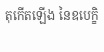តុកើតឡើង នៃឧបេក្ខិ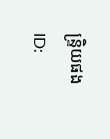ន្ទ្រិយផង
ID: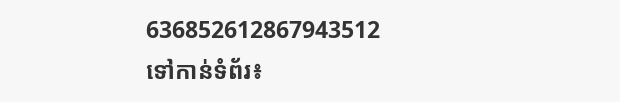636852612867943512
ទៅកាន់ទំព័រ៖